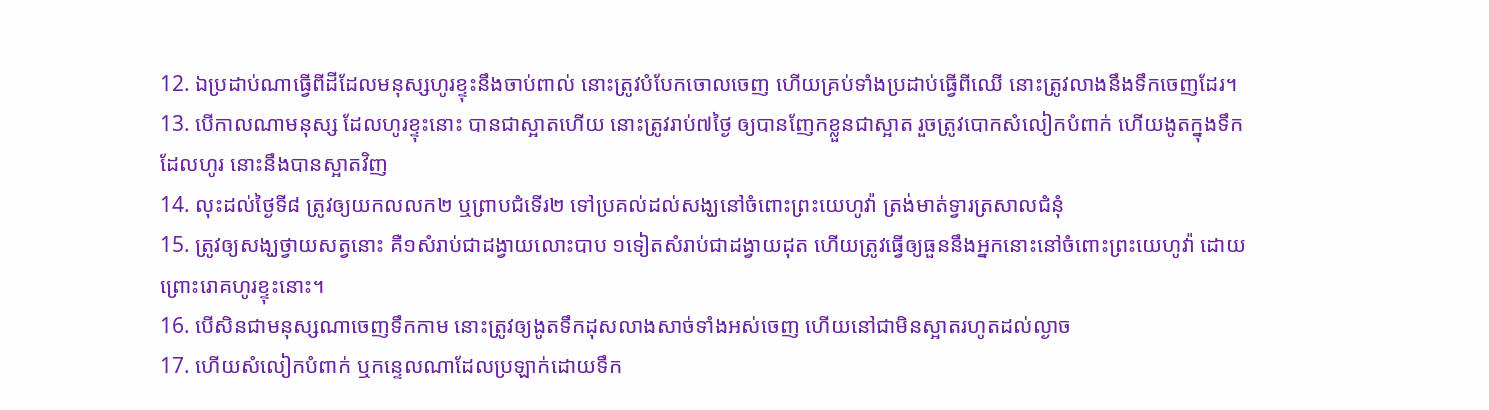12. ឯប្រដាប់ណាធ្វើពីដីដែលមនុស្សហូរខ្ទុះនឹងចាប់ពាល់ នោះត្រូវបំបែកចោលចេញ ហើយគ្រប់ទាំងប្រដាប់ធ្វើពីឈើ នោះត្រូវលាងនឹងទឹកចេញដែរ។
13. បើកាលណាមនុស្ស ដែលហូរខ្ទុះនោះ បានជាស្អាតហើយ នោះត្រូវរាប់៧ថ្ងៃ ឲ្យបានញែកខ្លួនជាស្អាត រួចត្រូវបោកសំលៀកបំពាក់ ហើយងូតក្នុងទឹកដែលហូរ នោះនឹងបានស្អាតវិញ
14. លុះដល់ថ្ងៃទី៨ ត្រូវឲ្យយកលលក២ ឬព្រាបជំទើរ២ ទៅប្រគល់ដល់សង្ឃនៅចំពោះព្រះយេហូវ៉ា ត្រង់មាត់ទ្វារត្រសាលជំនុំ
15. ត្រូវឲ្យសង្ឃថ្វាយសត្វនោះ គឺ១សំរាប់ជាដង្វាយលោះបាប ១ទៀតសំរាប់ជាដង្វាយដុត ហើយត្រូវធ្វើឲ្យធួននឹងអ្នកនោះនៅចំពោះព្រះយេហូវ៉ា ដោយព្រោះរោគហូរខ្ទុះនោះ។
16. បើសិនជាមនុស្សណាចេញទឹកកាម នោះត្រូវឲ្យងូតទឹកដុសលាងសាច់ទាំងអស់ចេញ ហើយនៅជាមិនស្អាតរហូតដល់ល្ងាច
17. ហើយសំលៀកបំពាក់ ឬកន្ទេលណាដែលប្រឡាក់ដោយទឹក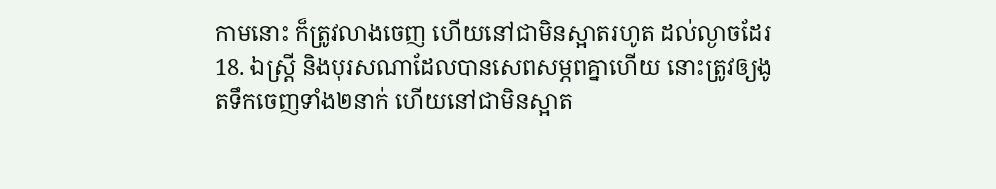កាមនោះ ក៏ត្រូវលាងចេញ ហើយនៅជាមិនស្អាតរហូត ដល់ល្ងាចដែរ
18. ឯស្ត្រី និងបុរសណាដែលបានសេពសម្ភពគ្នាហើយ នោះត្រូវឲ្យងូតទឹកចេញទាំង២នាក់ ហើយនៅជាមិនស្អាត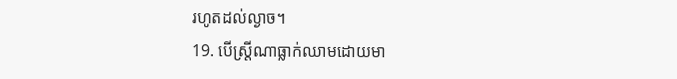រហូតដល់ល្ងាច។
19. បើស្ត្រីណាធ្លាក់ឈាមដោយមា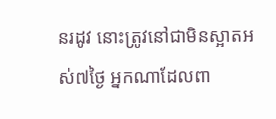នរដូវ នោះត្រូវនៅជាមិនស្អាតអស់៧ថ្ងៃ អ្នកណាដែលពា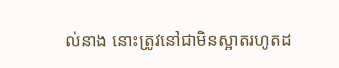ល់នាង នោះត្រូវនៅជាមិនស្អាតរហូតដ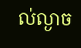ល់ល្ងាច